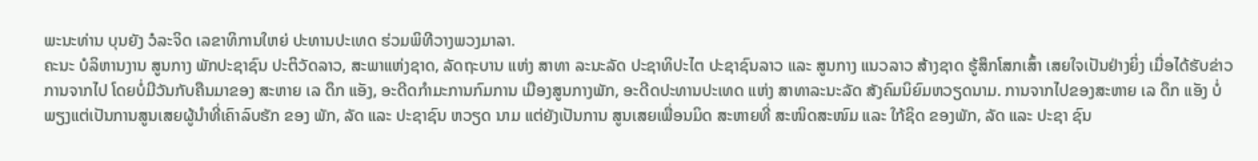ພະນະທ່ານ ບຸນຍັງ ວໍລະຈິດ ເລຂາທິການໃຫຍ່ ປະທານປະເທດ ຮ່ວມພິທີວາງພວງມາລາ.
ຄະນະ ບໍລິຫານງານ ສູນກາງ ພັກປະຊາຊົນ ປະຕິວັດລາວ, ສະພາແຫ່ງຊາດ, ລັດຖະບານ ແຫ່ງ ສາທາ ລະນະລັດ ປະຊາທິປະໄຕ ປະຊາຊົນລາວ ແລະ ສູນກາງ ແນວລາວ ສ້າງຊາດ ຮູ້ສຶກໂສກເສົ້າ ເສຍໃຈເປັນຢ່າງຍິ່ງ ເມື່ອໄດ້ຮັບຂ່າວ ການຈາກໄປ ໂດຍບໍ່ມີວັນກັບຄືນມາຂອງ ສະຫາຍ ເລ ດຶກ ແອັງ, ອະດີດກໍາມະການກົມການ ເມືອງສູນກາງພັກ, ອະດີດປະທານປະເທດ ແຫ່ງ ສາທາລະນະລັດ ສັງຄົມນິຍົມຫວຽດນາມ. ການຈາກໄປຂອງສະຫາຍ ເລ ດຶກ ແອັງ ບໍ່ພຽງແຕ່ເປັນການສູນເສຍຜູ້ນໍາທີ່ເຄົາລົບຮັກ ຂອງ ພັກ, ລັດ ແລະ ປະຊາຊົນ ຫວຽດ ນາມ ແຕ່ຍັງເປັນການ ສູນເສຍເພື່ອນມິດ ສະຫາຍທີ່ ສະໜິດສະໜົມ ແລະ ໃກ້ຊິດ ຂອງພັກ, ລັດ ແລະ ປະຊາ ຊົນ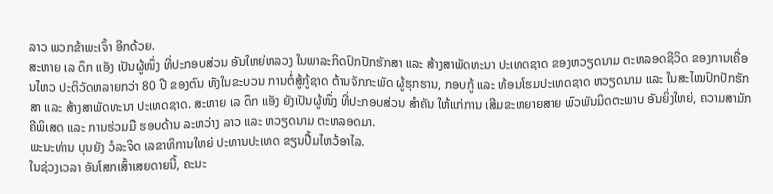ລາວ ພວກຂ້າພະເຈົ້າ ອີກດ້ວຍ.
ສະຫາຍ ເລ ດຶກ ແອັງ ເປັນຜູ້ໜຶ່ງ ທີ່ປະກອບສ່ວນ ອັນໃຫຍ່ຫລວງ ໃນພາລະກິດປົກປັກຮັກສາ ແລະ ສ້າງສາພັດທະນາ ປະເທດຊາດ ຂອງຫວຽດນາມ ຕະຫລອດຊີວິດ ຂອງການເຄື່ອນໄຫວ ປະຕິວັດຫລາຍກວ່າ 80 ປີ ຂອງຕົນ ທັງໃນຂະບວນ ການຕໍ່ສູ້ກູ້ຊາດ ຕ້ານຈັກກະພັດ ຜູ້ຮຸກຮານ, ກອບກູ້ ແລະ ທ້ອນໂຮມປະເທດຊາດ ຫວຽດນາມ ແລະ ໃນສະໄໝປົກປັກຮັກສາ ແລະ ສ້າງສາພັດທະນາ ປະເທດຊາດ. ສະຫາຍ ເລ ດຶກ ແອັງ ຍັງເປັນຜູ້ໜຶ່ງ ທີ່ປະກອບສ່ວນ ສຳຄັນ ໃຫ້ແກ່ການ ເສີມຂະຫຍາຍສາຍ ພົວພັນມິດຕະພາບ ອັນຍິ່ງໃຫຍ່, ຄວາມສາມັກຄີພິເສດ ແລະ ການຮ່ວມມື ຮອບດ້ານ ລະຫວ່າງ ລາວ ແລະ ຫວຽດນາມ ຕະຫລອດມາ.
ພະນະທ່ານ ບຸນຍັງ ວໍລະຈິດ ເລຂາທິການໃຫຍ່ ປະທານປະເທດ ຂຽນປື້ມໄຫວ້ອາໄລ.
ໃນຊ່ວງເວລາ ອັນໂສກເສົ້າເສຍດາຍນີ້, ຄະນະ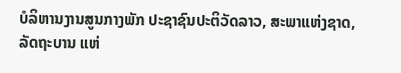ບໍລິຫານງານສູນກາງພັກ ປະຊາຊົນປະຕິວັດລາວ, ສະພາແຫ່ງຊາດ, ລັດຖະບານ ແຫ່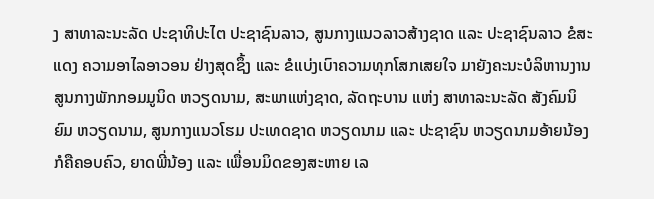ງ ສາທາລະນະລັດ ປະຊາທິປະໄຕ ປະຊາຊົນລາວ, ສູນກາງແນວລາວສ້າງຊາດ ແລະ ປະຊາຊົນລາວ ຂໍສະແດງ ຄວາມອາໄລອາວອນ ຢ່າງສຸດຊຶ້ງ ແລະ ຂໍແບ່ງເບົາຄວາມທຸກໂສກເສຍໃຈ ມາຍັງຄະນະບໍລິຫານງານ ສູນກາງພັກກອມມູນິດ ຫວຽດນາມ, ສະພາແຫ່ງຊາດ, ລັດຖະບານ ແຫ່ງ ສາທາລະນະລັດ ສັງຄົມນິຍົມ ຫວຽດນາມ, ສູນກາງແນວໂຮມ ປະເທດຊາດ ຫວຽດນາມ ແລະ ປະຊາຊົນ ຫວຽດນາມອ້າຍນ້ອງ ກໍຄືຄອບຄົວ, ຍາດພີ່ນ້ອງ ແລະ ເພື່ອນມິດຂອງສະຫາຍ ເລ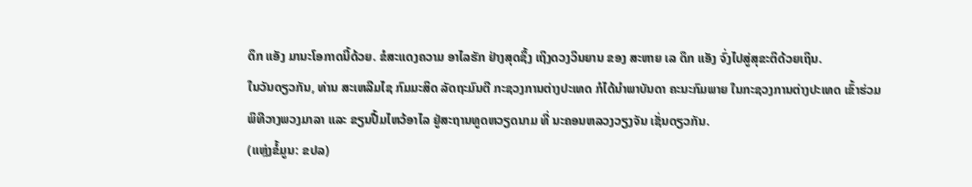ດຶກ ແອັງ ມານະໂອກາດນີ້ດ້ວຍ. ຂໍສະແດງຄວາມ ອາໄລຮັກ ຢ່າງສຸດຊຶ້ງ ເຖິງດວງວິນຍານ ຂອງ ສະຫາຍ ເລ ດຶກ ແອັງ ຈົ່ງໄປສູ່ສຸຂະຕິດ້ວຍເຖິນ.
ໃນວັນດຽວກັນ, ທ່ານ ສະເຫລີມໄຊ ກົມມະສິດ ລັດຖະມົນຕີ ກະຊວງການຕ່າງປະເທດ ກໍໄດ້ນຳພາບັນດາ ຄະນະກົມພາຍ ໃນກະຊວງການຕ່າງປະເທດ ເຂົ້າຮ່ວມພິທີວາງພວງມາລາ ແລະ ຂຽນປື້ມໄຫວ້ອາໄລ ຢູ່ສະຖານທູດຫວຽດນາມ ທີ່ ນະຄອນຫລວງວຽງຈັນ ເຊັ່ນດຽວກັນ.
(ແຫຼ່ງຂໍ້ມູນ: ຂປລ)